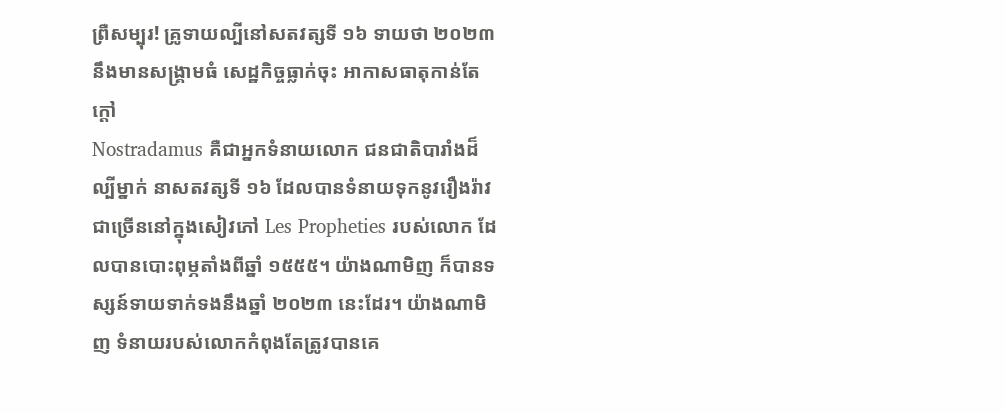ព្រឺសម្បុរ! គ្រូទាយល្បីនៅសតវត្សទី ១៦ ទាយថា ២០២៣ នឹងមានសង្គ្រាមធំ សេដ្ឋកិច្ចធ្លាក់ចុះ អាកាសធាតុកាន់តែក្ដៅ
Nostradamus គឺជាអ្នកទំនាយលោក ជនជាតិបារាំងដ៏ល្បីម្នាក់ នាសតវត្សទី ១៦ ដែលបានទំនាយទុកនូវរឿងរ៉ាវជាច្រើននៅក្នុងសៀវភៅ Les Propheties របស់លោក ដែលបានបោះពុម្ភតាំងពីឆ្នាំ ១៥៥៥។ យ៉ាងណាមិញ ក៏បានទស្សន៍ទាយទាក់ទងនឹងឆ្នាំ ២០២៣ នេះដែរ។ យ៉ាងណាមិញ ទំនាយរបស់លោកកំពុងតែត្រូវបានគេ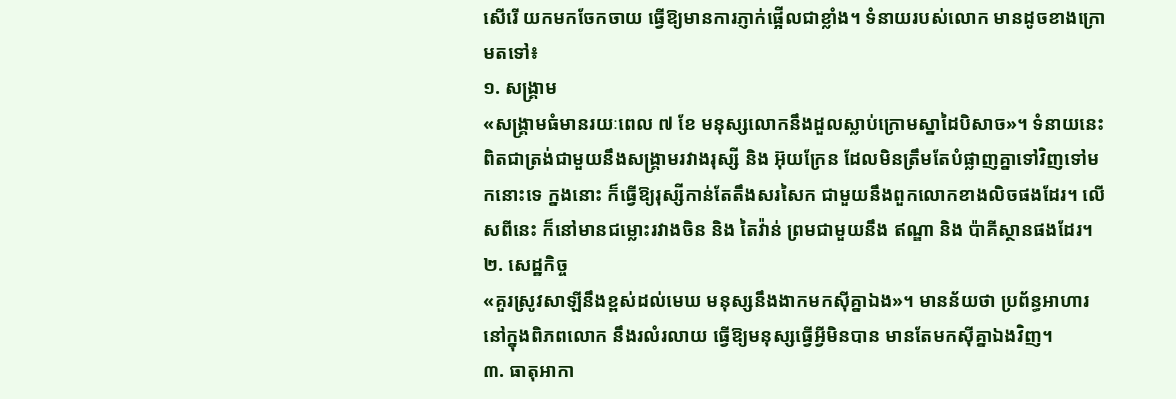សើរើ យកមកចែកចាយ ធ្វើឱ្យមានការភ្ញាក់ផ្អើលជាខ្លាំង។ ទំនាយរបស់លោក មានដូចខាងក្រោមតទៅ៖
១. សង្រ្គាម
«សង្រ្គាមធំមានរយៈពេល ៧ ខែ មនុស្សលោកនឹងដួលស្លាប់ក្រោមស្នាដៃបិសាច»។ ទំនាយនេះ ពិតជាត្រង់ជាមួយនឹងសង្រ្គាមរវាងរុស្សី និង អ៊ុយក្រែន ដែលមិនត្រឹមតែបំផ្លាញគ្នាទៅវិញទៅមកនោះទេ ក្នងនោះ ក៏ធ្វើឱ្យរុស្សីកាន់តែតឹងសរសៃក ជាមួយនឹងពួកលោកខាងលិចផងដែរ។ លើសពីនេះ ក៏នៅមានជម្លោះរវាងចិន និង តៃវ៉ាន់ ព្រមជាមួយនឹង ឥណ្ឌា និង ប៉ាគីស្ថានផងដែរ។
២. សេដ្ឋកិច្ច
«គួរស្រូវសាឡីនឹងខ្ពស់ដល់មេឃ មនុស្សនឹងងាកមកស៊ីគ្នាឯង»។ មានន័យថា ប្រព័ន្ធអាហារនៅក្នុងពិភពលោក នឹងរលំរលាយ ធ្វើឱ្យមនុស្សធ្វើអ្វីមិនបាន មានតែមកស៊ីគ្នាឯងវិញ។
៣. ធាតុអាកា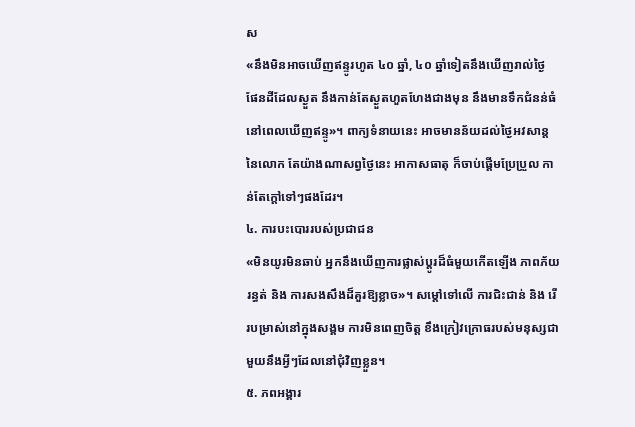ស
«នឹងមិនអាចឃើញឥន្ទូរហូត ៤០ ឆ្នាំ, ៤០ ឆ្នាំទៀតនឹងឃើញរាល់ថ្ងៃ ផែនដីដែលស្ងួត នឹងកាន់តែស្ងួតហួតហែងជាងមុន នឹងមានទឹកជំនន់ធំនៅពេលឃើញឥន្ទូ»។ ពាក្យទំនាយនេះ អាចមានន័យដល់ថ្ងៃអវសាន្តនៃលោក តែយ៉ាងណាសព្វថ្ងៃនេះ អាកាសធាតុ ក៏ចាប់ផ្តើមប្រែប្រួល កាន់តែក្តៅទៅៗផងដែរ។
៤. ការបះបោររបស់ប្រជាជន
«មិនយូរមិនឆាប់ អ្នកនឹងឃើញការផ្លាស់ប្តូរដ៏ធំមួយកើតឡើង ភាពភ័យរន្ធត់ និង ការសងសឹងដ៏គួរឱ្យខ្លាច»។ សម្តៅទៅលើ ការជិះជាន់ និង រើរបម្រាស់នៅក្នុងសង្គម ការមិនពេញចិត្ត ខឹងក្រៀវក្រោធរបស់មនុស្សជាមួយនឹងអ្វីៗដែលនៅជុំវិញខ្លួន។
៥. ភពអង្គារ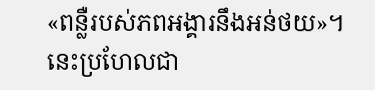«ពន្លឺរបស់ភពអង្គារនឹងអន់ថយ»។ នេះប្រហែលជា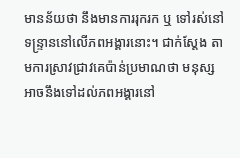មានន័យថា នឹងមានការរុករក ឬ ទៅរស់នៅទន្រ្ទាននៅលើភពអង្គារនោះ។ ជាក់ស្តែង តាមការស្រាវជ្រាវគេប៉ាន់ប្រមាណថា មនុស្សអាចនឹងទៅដល់ភពអង្គារនៅ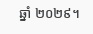ឆ្នាំ ២០២៩។